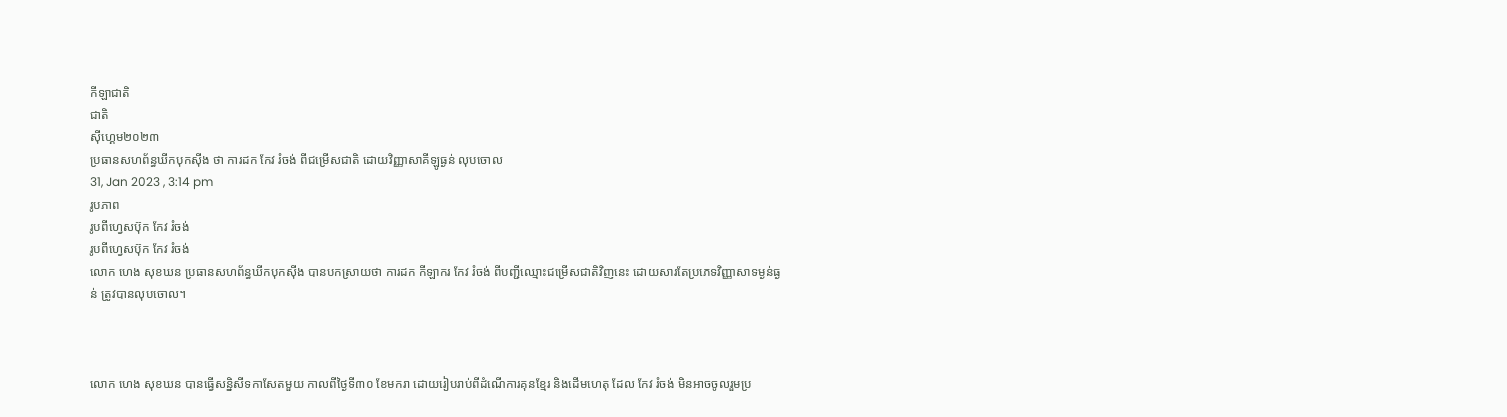កីឡាជាតិ
ជាតិ
ស៊ីហ្គេម២០២៣
ប្រធានសហព័ន្ធឃីកបុកស៊ីង ថា ការដក កែវ រំចង់ ពីជម្រើសជាតិ ដោយវិញ្ញាសាគីឡូធ្ងន់ លុបចោល
31, Jan 2023 , 3:14 pm
រូបភាព
រូបពីហ្វេសប៊ុក កែវ រំចង់
រូបពីហ្វេសប៊ុក កែវ រំចង់
លោក ហេង សុខឃន ប្រធានសហព័ន្ធឃីកបុកស៊ីង បានបកស្រាយថា ការដក កីឡាករ កែវ រំចង់ ពីបញ្ជីឈ្មោះជម្រើសជាតិវិញនេះ ដោយសារតែប្រភេទវិញ្ញាសាទម្ងន់ធ្ងន់ ត្រូវបានលុបចោល។



លោក ហេង សុខឃន បានធ្វើសន្និសីទកាសែតមួយ កាលពីថ្ងៃទី៣០ ខែមករា ដោយរៀបរាប់ពីដំណើការគុនខ្មែរ និងដើមហេតុ ដែល កែវ រំចង់ មិនអាចចូលរួមប្រ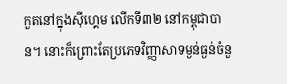កួតនៅក្នុងស៊ីហ្គេម លើកទី៣២ នៅកម្ពុជាបាន។ នោះក៏ព្រោះតែប្រភេទវិញ្ញាសាទម្ងន់ធ្ងន់ចំនួ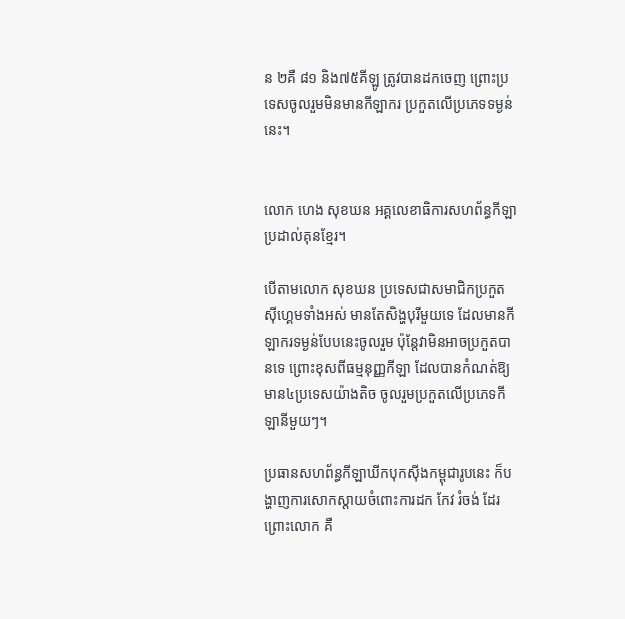ន ២គឺ ៨១ និង៧៥គីឡូ ត្រូវបានដកចេញ ព្រោះប្រទេសចូលរួមមិនមានកីឡាករ ប្រកួតលើប្រភេទទម្ងន់នេះ។


លោក ហេង សុខឃន អគ្គលេខាធិការសហព័ន្ធកីឡាប្រដាល់គុនខ្មែរ។

បើតាមលោក សុខឃន ប្រទេសជាសមាជិកប្រកួតស៊ីហ្គេមទាំងអស់ មានតែសិង្ហបុរីមួយទេ ដែលមានកីឡាករទម្ងន់បែបនេះចូលរួម ប៉ុន្តែវាមិនអាចប្រកួតបានទេ ព្រោះខុសពីធម្មនុញ្ញកីឡា ដែលបានកំណត់ឱ្យមាន៤ប្រទេសយ៉ាងតិច ចូលរួមប្រកួតលើប្រភេទកីឡានីមួយៗ។

ប្រធានសហព័ន្ធកីឡាឃីកបុកស៊ីងកម្ពុជារូបនេះ ក៏បង្ហាញការសោកស្ដាយចំពោះការដក កែវ រំចង់ ដែរ ព្រោះលោក គឺ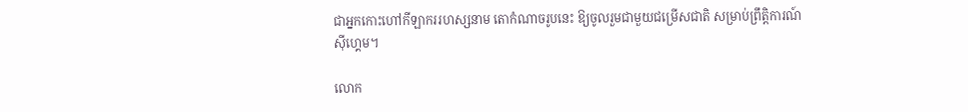ជាអ្នកកោះហៅកីឡាកររហស្សនាម តោកំណាចរូបនេះ ឱ្យចូលរួមជាមួយជម្រើសជាតិ សម្រាប់ព្រឹត្តិការណ៍ស៊ីហ្គេម។

លោក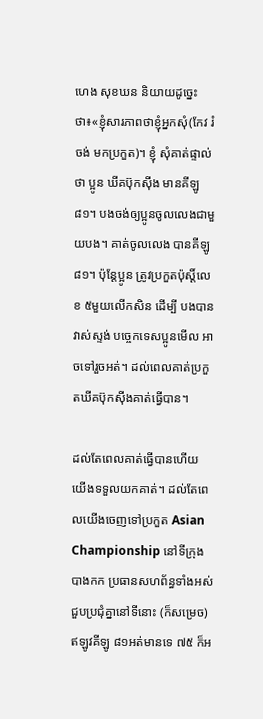ហេង សុខឃន និយាយដូច្នេះថា៖«ខ្ញុំសារភាពថាខ្ញុំអ្នកសុំ(កែវ រំចង់ មកប្រកួត)។ ខ្ញុំ សុំគាត់ផ្ទាល់ថា ប្អូន ឃីគប៊ុកស៊ីង មានគីឡូ ៨១។ បងចង់ឲ្យប្អូនចូលលេងជាមួយបង។ គាត់ចូលលេង បានគីឡូ៨១។ ប៉ុន្ដែប្អូន ត្រូវប្រកួតប៉ុស្ដិ៍លេខ ៥មួយលើកសិន ដើម្បី បងបានវាស់ស្ទង់ បច្ចេកទេសប្អូនមើល អាចទៅរួចអត់។ ដល់ពេលគាត់ប្រកួតឃីគប៊ុកស៊ីងគាត់ធ្វើបាន។

ដល់តែពេលគាត់ធ្វើបានហើយ យើងទទួលយកគាត់។ ដល់តែពេលយើងចេញទៅប្រកួត Asian Championship នៅទីក្រុងបាងកក ប្រធានសហព័ន្ធទាំងអស់ ជួបប្រជុំគ្នានៅទីនោះ (ក៏សម្រេច) ឥឡូវគីឡូ ៨១អត់មានទេ ៧៥ ក៏អ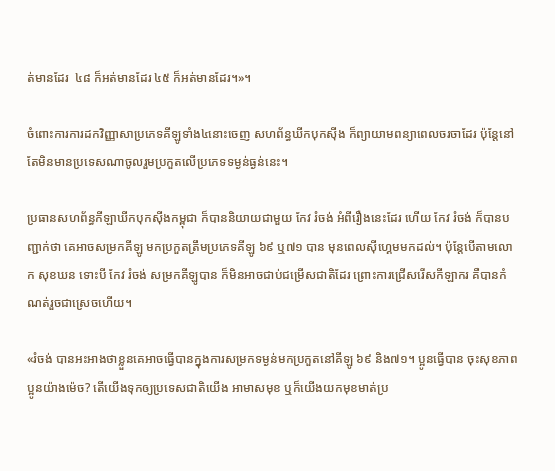ត់មានដែរ  ៤៨ ក៏អត់មានដែរ ៤៥ ក៏អត់មានដែរ។»។

ចំពោះការការដកវិញ្ញាសាប្រភេទគីឡូទាំង៤នោះចេញ សហព័ន្ធឃីកបុកស៊ីង ក៏ព្យាយាមពន្យាពេលចរចាដែរ ប៉ុន្ដែនៅតែមិនមានប្រទេសណាចូលរួមប្រកួតលើប្រភេទទម្ងន់ធ្ងន់នេះ។

ប្រធានសហព័ន្ធកីឡាឃីកបុកស៊ីងកម្ពុជា ក៏បាននិយាយជាមួយ កែវ រំចង់ អំពីរឿងនេះដែរ ហើយ កែវ រំចង់ ក៏បានបញ្ជាក់ថា គេអាចសម្រកគីឡូ មកប្រកួតត្រឹមប្រភេទគីឡូ ៦៩ ឬ៧១ បាន មុនពេលស៊ីហ្គេមមកដល់។ ប៉ុន្តែបើតាមលោក សុខឃន ទោះបី កែវ រំចង់ សម្រកគីឡូបាន ក៏មិនអាចជាប់ជម្រើសជាតិដែរ ព្រោះការជ្រើសរើសកីឡាករ គឺបានកំណត់រួចជាស្រេចហើយ។

«រំចង់ បានអះអាងថាខ្លួនគេអាចធ្វើបានក្នុងការសម្រកទម្ងន់មកប្រកួតនៅគីឡូ ៦៩ និង៧១។ ប្អូនធ្វើបាន ចុះសុខភាពប្អូនយ៉ាងម៉េច? តើយើងទុកឲ្យប្រទេសជាតិយើង អាមាសមុខ ឬក៏យើងយកមុខមាត់ប្រ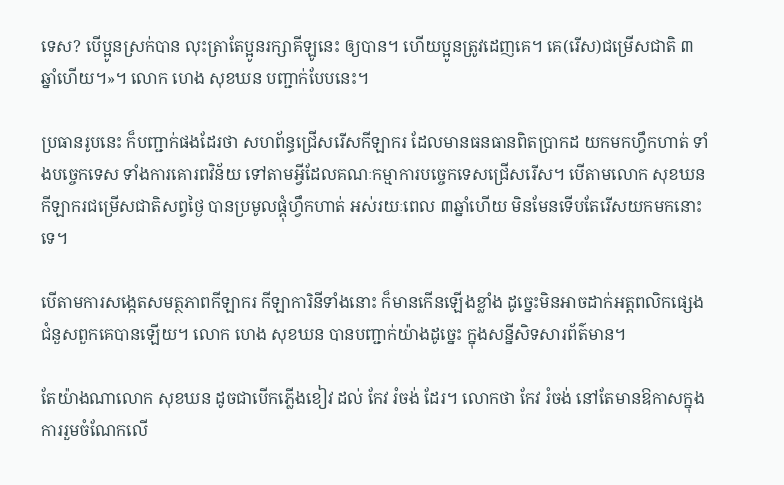ទេស? បើប្អូនស្រក់បាន លុះត្រាតែប្អូនរក្សាគីឡូនេះ ឲ្យបាន។ ហើយប្អូនត្រូវដេញគេ។ គេ(រើស)ជម្រើសជាតិ ៣ឆ្នាំហើយ។»។ លោក ហេង សុខឃន បញ្ជាក់បែបនេះ។

ប្រធានរូបនេះ ក៏បញ្ជាក់ផងដែរថា សហព័ន្ធជ្រើសរើសកីឡាករ ដែលមានធនធានពិតប្រាកដ យកមកហ្វឹកហាត់ ទាំងបច្ចេកទេស ទាំងការគោរពវិន័យ ទៅតាមអ្វីដែលគណៈកម្មាការបច្ចេកទេសជ្រើសរើស។ បើតាមលោក សុខឃន កីឡាករជម្រើសជាតិសព្វថ្ងៃ បានប្រមូលផ្ដុំហ្វឹកហាត់ អស់រយៈពេល ៣ឆ្នាំហើយ មិនមែនទើបតែរើសយកមកនោះទេ។

បើតាមការសង្កេតសមត្ថភាពកីឡាករ កីឡាការិនីទាំងនោះ ក៏មានកើនឡើងខ្លាំង ដូច្នេះមិនអាចដាក់អត្តពលិកផ្សេងជំនួសពួកគេបានឡើយ។ លោក ហេង សុខឃន បានបញ្ជាក់យ៉ាងដូច្នេះ ក្នុងសន្នីសិទសារព័ត៌មាន។

តែយ៉ាងណាលោក សុខឃន ដូចជាបើកភ្លើងខៀវ ដល់ កែវ រំចង់ ដែរ។ លោកថា កែវ រំចង់ នៅតែមានឱកាសក្នុងការរួមចំណែកលើ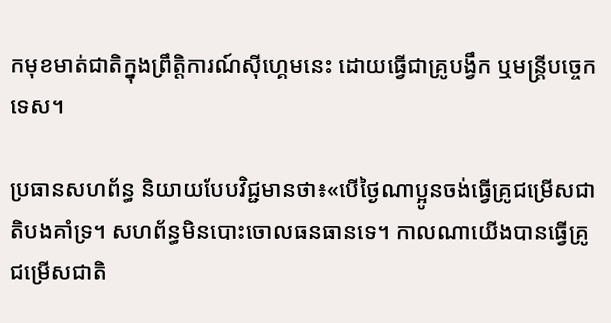កមុខមាត់ជាតិក្នុងព្រឹត្តិការណ៍ស៊ីហ្គេមនេះ ដោយធ្វើជាគ្រូបង្វឹក ឬមន្ដ្រីបច្ចេកទេស។

ប្រធានសហព័ន្ធ និយាយបែបវិជ្ជមានថា៖«បើថ្ងៃណាប្អូនចង់ធ្វើគ្រូជម្រើសជាតិបងគាំទ្រ។ សហព័ន្ធមិនបោះចោលធនធានទេ។ កាលណាយើងបានធ្វើគ្រូជម្រើសជាតិ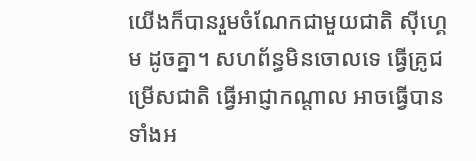យើងក៏បានរួមចំណែកជាមួយជាតិ ស៊ីហ្គេម ដូចគ្នា។ សហព័ន្ធមិនចោលទេ ធ្វើគ្រូជម្រើសជាតិ ធ្វើអាជ្ញាកណ្ដាល អាចធ្វើបានទាំងអ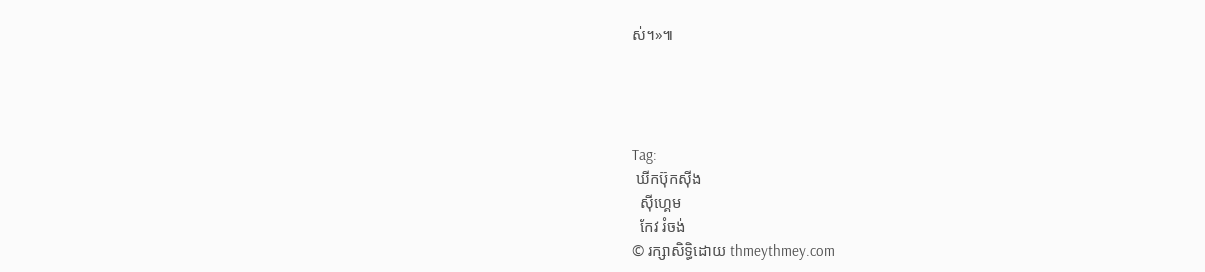ស់។»៕




Tag:
 ឃីកប៊ុកស៊ីង
  ស៊ីហ្គេម
  កែវ រំចង់
© រក្សាសិទ្ធិដោយ thmeythmey.com